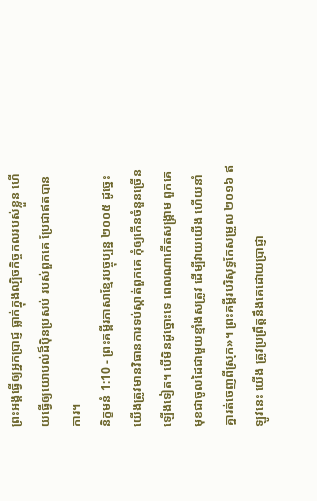ព្រះអង្គធ្វើឲ្យអ្នកប្រាជ្ញ ធ្លាក់ក្នុងល្បិចកិច្ចកលរបស់ខ្លួន ហើយធ្វើឲ្យយោបល់ដ៏ប៉ិនប្រសប់ របស់ពួកគេ ប្រែជាឥតបានការ។
និក្ខមនំ 1:10 - ព្រះគម្ពីរភាសាខ្មែរបច្ចុប្បន្ន ២០០៥ ដូច្នេះ យើងត្រូវមានវិធានការទប់ស្កាត់ពួកគេ កុំឲ្យកើនចំនួនច្រើនឡើងទៀត។ បើមិនដូច្នោះទេ ពេលណាកើតសង្គ្រាម ពួកគេមុខជាចូលដៃជាមួយខ្មាំងសត្រូវ ដើម្បីវាយយើង ហើយនាំគ្នារត់ចេញពីស្រុក»។ ព្រះគម្ពីរបរិសុទ្ធកែសម្រួល ២០១៦ ឥឡូវនេះ យើង ត្រូវប្រព្រឹត្តនឹងគេដោយប្រាជ្ញា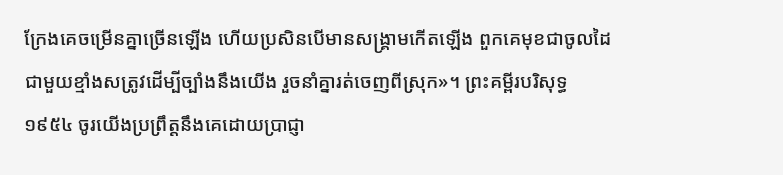ក្រែងគេចម្រើនគ្នាច្រើនឡើង ហើយប្រសិនបើមានសង្គ្រាមកើតឡើង ពួកគេមុខជាចូលដៃជាមួយខ្មាំងសត្រូវដើម្បីច្បាំងនឹងយើង រួចនាំគ្នារត់ចេញពីស្រុក»។ ព្រះគម្ពីរបរិសុទ្ធ ១៩៥៤ ចូរយើងប្រព្រឹត្តនឹងគេដោយប្រាជ្ញា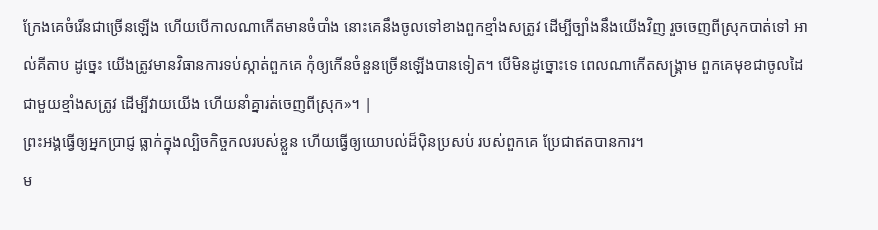ក្រែងគេចំរើនជាច្រើនឡើង ហើយបើកាលណាកើតមានចំបាំង នោះគេនឹងចូលទៅខាងពួកខ្មាំងសត្រូវ ដើម្បីច្បាំងនឹងយើងវិញ រួចចេញពីស្រុកបាត់ទៅ អាល់គីតាប ដូច្នេះ យើងត្រូវមានវិធានការទប់ស្កាត់ពួកគេ កុំឲ្យកើនចំនួនច្រើនឡើងបានទៀត។ បើមិនដូច្នោះទេ ពេលណាកើតសង្គ្រាម ពួកគេមុខជាចូលដៃជាមួយខ្មាំងសត្រូវ ដើម្បីវាយយើង ហើយនាំគ្នារត់ចេញពីស្រុក»។ |
ព្រះអង្គធ្វើឲ្យអ្នកប្រាជ្ញ ធ្លាក់ក្នុងល្បិចកិច្ចកលរបស់ខ្លួន ហើយធ្វើឲ្យយោបល់ដ៏ប៉ិនប្រសប់ របស់ពួកគេ ប្រែជាឥតបានការ។
ម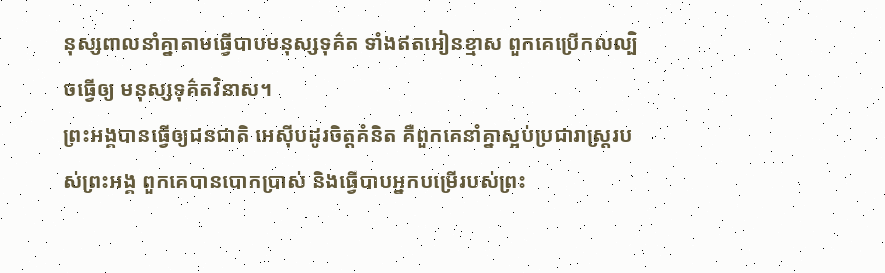នុស្សពាលនាំគ្នាតាមធ្វើបាបមនុស្សទុគ៌ត ទាំងឥតអៀនខ្មាស ពួកគេប្រើកលល្បិចធ្វើឲ្យ មនុស្សទុគ៌តវិនាស។
ព្រះអង្គបានធ្វើឲ្យជនជាតិ អេស៊ីបដូរចិត្តគំនិត គឺពួកគេនាំគ្នាស្អប់ប្រជារាស្ត្ររបស់ព្រះអង្គ ពួកគេបានបោកប្រាស់ និងធ្វើបាបអ្នកបម្រើរបស់ព្រះ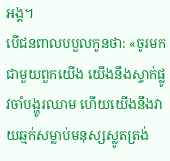អង្គ។
បើជនពាលបបួលកូនថា: «ចូរមកជាមួយពួកយើង យើងនឹងស្ទាក់ផ្លូវចាំបង្ហូរឈាម ហើយយើងនឹងវាយឆ្មក់សម្លាប់មនុស្សស្លូតត្រង់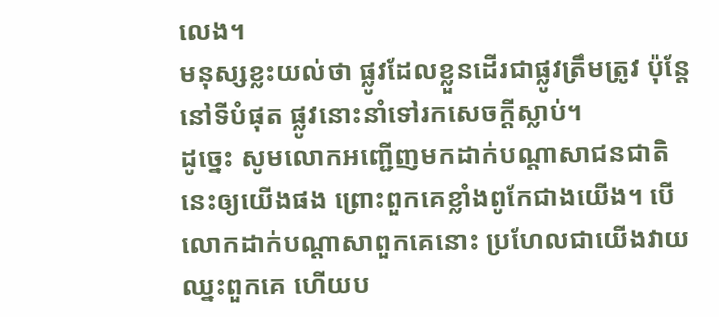លេង។
មនុស្សខ្លះយល់ថា ផ្លូវដែលខ្លួនដើរជាផ្លូវត្រឹមត្រូវ ប៉ុន្តែ នៅទីបំផុត ផ្លូវនោះនាំទៅរកសេចក្ដីស្លាប់។
ដូច្នេះ សូមលោកអញ្ជើញមកដាក់បណ្ដាសាជនជាតិនេះឲ្យយើងផង ព្រោះពួកគេខ្លាំងពូកែជាងយើង។ បើលោកដាក់បណ្ដាសាពួកគេនោះ ប្រហែលជាយើងវាយឈ្នះពួកគេ ហើយប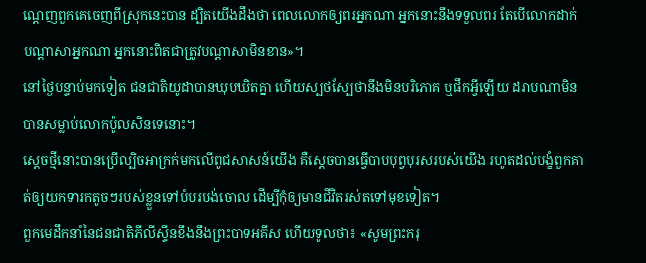ណ្ដេញពួកគេចេញពីស្រុកនេះបាន ដ្បិតយើងដឹងថា ពេលលោកឲ្យពរអ្នកណា អ្នកនោះនឹងទទួលពរ តែបើលោកដាក់បណ្ដាសាអ្នកណា អ្នកនោះពិតជាត្រូវបណ្ដាសាមិនខាន»។
នៅថ្ងៃបន្ទាប់មកទៀត ជនជាតិយូដាបានឃុបឃិតគ្នា ហើយស្បថស្បែថានឹងមិនបរិភោគ ឬផឹកអ្វីឡើយ ដរាបណាមិនបានសម្លាប់លោកប៉ូលសិនទេនោះ។
ស្ដេចថ្មីនោះបានប្រើល្បិចអាក្រក់មកលើពូជសាសន៍យើង គឺស្ដេចបានធ្វើបាបបុព្វបុរសរបស់យើង រហូតដល់បង្ខំពួកគាត់ឲ្យយកទារកតូចៗរបស់ខ្លួនទៅបំបរបង់ចោល ដើម្បីកុំឲ្យមានជីវិតរស់តទៅមុខទៀត។
ពួកមេដឹកនាំនៃជនជាតិភីលីស្ទីនខឹងនឹងព្រះបាទអគីស ហើយទូលថា៖ «សូមព្រះករុ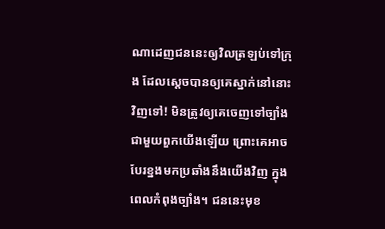ណាដេញជននេះឲ្យវិលត្រឡប់ទៅក្រុង ដែលស្ដេចបានឲ្យគេស្នាក់នៅនោះវិញទៅ! មិនត្រូវឲ្យគេចេញទៅច្បាំងជាមួយពួកយើងឡើយ ព្រោះគេអាចបែរខ្នងមកប្រឆាំងនឹងយើងវិញ ក្នុងពេលកំពុងច្បាំង។ ជននេះមុខ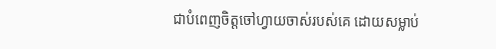ជាបំពេញចិត្តចៅហ្វាយចាស់របស់គេ ដោយសម្លាប់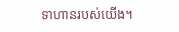ទាហានរបស់យើង។